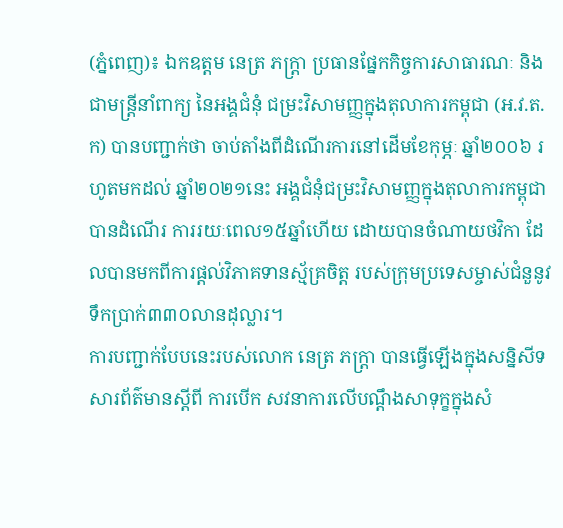(ភ្នំពេញ)៖ ឯកឧត្តម នេត្រ ភក្ត្រា ប្រធានផ្នែកកិច្ចការសាធារណៈ និងជាមន្ត្រីនាំពាក្យ នៃអង្គជំនុំ ជម្រះវិសាមញ្ញក្នុងតុលាការកម្ពុជា (អ.វ.ត.ក) បានបញ្ជាក់ថា ចាប់តាំងពីដំណើរការនៅដើមខែកុម្ភៈ ឆ្នាំ២០០៦ រហូតមកដល់ ឆ្នាំ២០២១នេះ អង្គជំនុំជម្រះវិសាមញ្ញក្នុងតុលាការកម្ពុជា បានដំណើរ ការរយៈពេល១៥ឆ្នាំហើយ ដោយបានចំណាយថវិកា ដែលបានមកពីការផ្តល់វិភាគទានស្ម័គ្រចិត្ត របស់ក្រុមប្រទេសម្ចាស់ជំនួនូវទឹកប្រាក់៣៣០លានដុល្លារ។
ការបញ្ជាក់បែបនេះរបស់លោក នេត្រ ភក្ត្រា បានធ្វើឡើងក្នុងសន្និសីទសារព័ត៌មានស្តីពី ការបើក សវនាការលើបណ្តឹងសាទុក្ខក្នុងសំ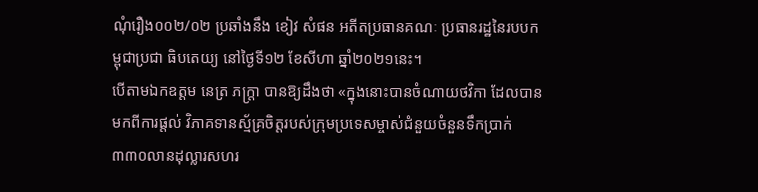ណុំរឿង០០២/០២ ប្រឆាំងនឹង ខៀវ សំផន អតីតប្រធានគណៈ ប្រធានរដ្ឋនៃរបបកម្ពុជាប្រជា ធិបតេយ្យ នៅថ្ងៃទី១២ ខែសីហា ឆ្នាំ២០២១នេះ។
បើតាមឯកឧត្តម នេត្រ ភក្ត្រា បានឱ្យដឹងថា «ក្នុងនោះបានចំណាយថវិកា ដែលបានមកពីការផ្តល់ វិភាគទានស្ម័គ្រចិត្តរបស់ក្រុមប្រទេសម្ចាស់ជំនួយចំនួនទឹកប្រាក់ ៣៣០លានដុល្លារសហរ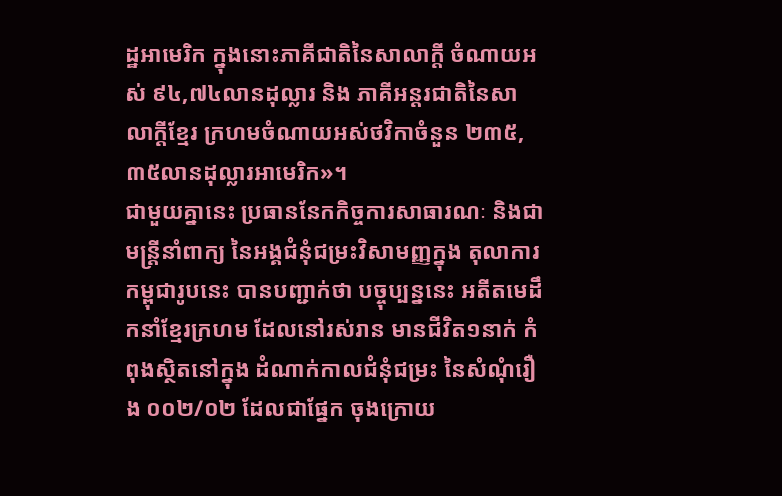ដ្ឋអាមេរិក ក្នុងនោះភាគីជាតិនៃសាលាក្តី ចំណាយអស់ ៩៤,៧៤លានដុល្លារ និង ភាគីអន្តរជាតិនៃសាលាក្តីខ្មែរ ក្រហមចំណាយអស់ថវិកាចំនួន ២៣៥,៣៥លានដុល្លារអាមេរិក»។
ជាមួយគ្នានេះ ប្រធាននែកកិច្ចការសាធារណៈ និងជាមន្ត្រីនាំពាក្យ នៃអង្គជំនុំជម្រះវិសាមញ្ញក្នុង តុលាការកម្ពុជារូបនេះ បានបញ្ជាក់ថា បច្ចុប្បន្ននេះ អតីតមេដឹកនាំខ្មែរក្រហម ដែលនៅរស់រាន មានជីវិត១នាក់ កំពុងស្ថិតនៅក្នុង ដំណាក់កាលជំនុំជម្រះ នៃសំណុំរឿង ០០២/០២ ដែលជាផ្នែក ចុងក្រោយ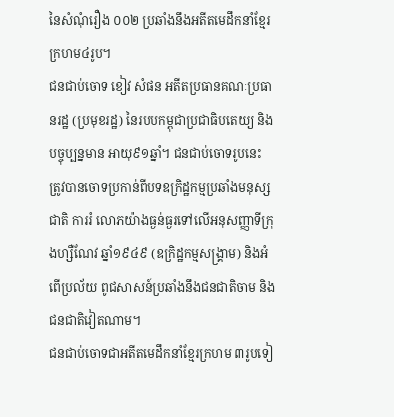នៃសំណុំរឿង ០០២ ប្រឆាំងនឹងអតីតមេដឹកនាំខ្មែរក្រហម៤រូប។
ជនជាប់ចោទ ខៀវ សំផន អតីតប្រធានគណៈប្រធានរដ្ឋ (ប្រមុខរដ្ឋ) នៃរបបកម្ពុជាប្រជាធិបតេយ្យ និងបច្ចុប្បន្នមាន អាយុ៩១ឆ្នាំ។ ជនជាប់ចោទរូបនេះ ត្រូវបានចោទប្រកាន់ពីបទឧក្រិដ្ឋកម្មប្រឆាំងមនុស្សជាតិ ការរំ លោភយ៉ាងធ្ងន់ធ្ងរទៅលើអនុសញ្ញាទីក្រុងហ្សឺណែវ ឆ្នាំ១៩៤៩ (ឧក្រិដ្ឋកម្មសង្គ្រាម) និងអំពើប្រល័យ ពូជសាសន៍ប្រឆាំងនឹងជនជាតិចាម និងជនជាតិវៀតណាម។
ជនជាប់ចោទជាអតីតមេដឹកនាំខ្មែរក្រហម ៣រូបទៀ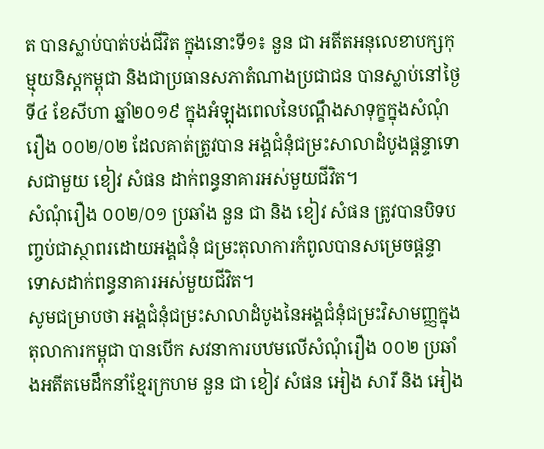ត បានស្លាប់បាត់បង់ជីវិត ក្នុងនោះទី១៖ នួន ជា អតីតអនុលេខាបក្សកុម្មុយនិស្តកម្ពុជា និងជាប្រធានសភាតំណាងប្រជាជន បានស្លាប់នៅថ្ងៃទី៤ ខែសីហា ឆ្នាំ២០១៩ ក្នុងអំឡុងពេលនៃបណ្តឹងសាទុក្ខក្នុងសំណុំរឿង ០០២/០២ ដែលគាត់ត្រូវបាន អង្គជំនុំជម្រះសាលាដំបូងផ្តន្ទាទោសជាមួយ ខៀវ សំផន ដាក់ពន្ធនាគារអស់មួយជីវិត។
សំណុំរឿង ០០២/០១ ប្រឆាំង នួន ជា និង ខៀវ សំផន ត្រូវបានបិទបញ្ចប់ជាស្ថាពរដោយអង្គជំនុំ ជម្រះតុលាការកំពូលបានសម្រេចផ្តន្ទាទោសដាក់ពន្ធនាគារអស់មួយជីវិត។
សូមជម្រាបថា អង្គជំនុំជម្រះសាលាដំបូងនៃអង្គជំនុំជម្រះវិសាមញ្ញក្នុងតុលាការកម្ពុជា បានបើក សវនាការបឋមលើសំណុំរឿង ០០២ ប្រឆាំងអតីតមេដឹកនាំខ្មែរក្រហម នួន ជា ខៀវ សំផន អៀង សារី និង អៀង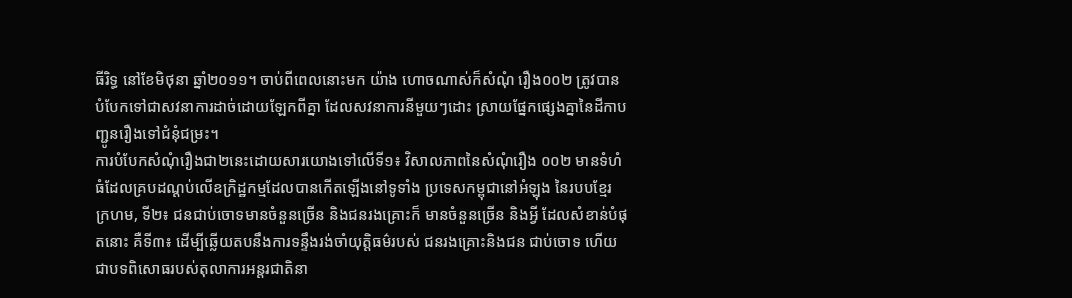ធីរិទ្ធ នៅខែមិថុនា ឆ្នាំ២០១១។ ចាប់ពីពេលនោះមក យ៉ាង ហោចណាស់ក៏សំណុំ រឿង០០២ ត្រូវបានបំបែកទៅជាសវនាការដាច់ដោយឡែកពីគ្នា ដែលសវនាការនីមួយៗដោះ ស្រាយផ្នែកផ្សេងគ្នានៃដីកាបញ្ជូនរឿងទៅជំនុំជម្រះ។
ការបំបែកសំណុំរឿងជា២នេះដោយសារយោងទៅលើទី១៖ វិសាលភាពនៃសំណុំរឿង ០០២ មានទំហំធំដែលគ្របដណ្តប់លើឧក្រិដ្ឋកម្មដែលបានកើតឡើងនៅទូទាំង ប្រទេសកម្ពុជានៅអំឡុង នៃរបបខ្មែរ ក្រហម, ទី២៖ ជនជាប់ចោទមានចំនួនច្រើន និងជនរងគ្រោះក៏ មានចំនួនច្រើន និងអ្វី ដែលសំខាន់បំផុតនោះ គឺទី៣៖ ដើម្បីឆ្លើយតបនឹងការទន្ទឹងរង់ចាំយុត្តិធម៌របស់ ជនរងគ្រោះនិងជន ជាប់ចោទ ហើយជាបទពិសោធរបស់តុលាការអន្តរជាតិនា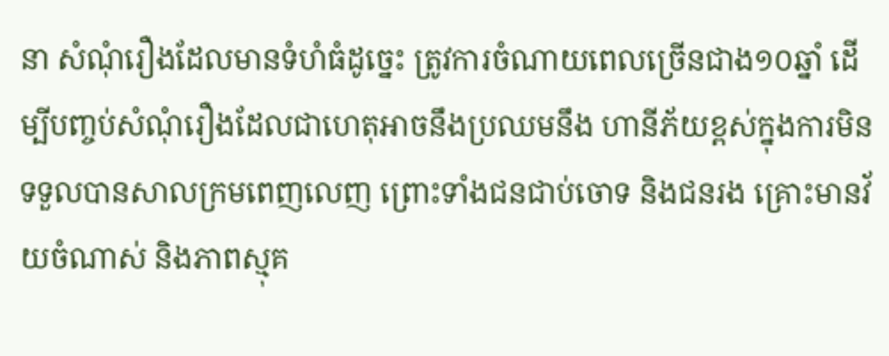នា សំណុំរឿងដែលមានទំហំធំដូច្នេះ ត្រូវការចំណាយពេលច្រើនជាង១០ឆ្នាំ ដើម្បីបញ្ចប់សំណុំរឿងដែលជាហេតុអាចនឹងប្រឈមនឹង ហានីភ័យខ្ពស់ក្នុងការមិនទទួលបានសាលក្រមពេញលេញ ព្រោះទាំងជនជាប់ចោទ និងជនរង គ្រោះមានវ័យចំណាស់ និងភាពស្មុគ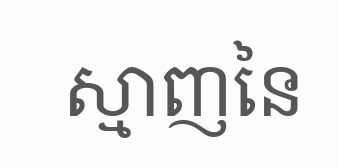ស្មាញនៃ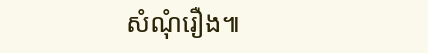សំណុំរឿង៕